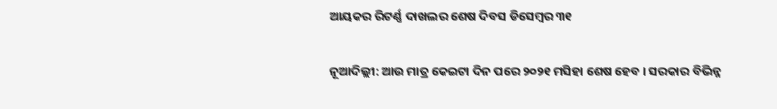ଆୟକର ରିଟର୍ଣ୍ଣ ଦାଖଲର ଶେଷ ଦିବସ ଡିସେମ୍ବର ୩୧

ନୂଆଦିଲ୍ଲୀ: ଆଉ ମାତ୍ର କେଇଟା ଦିନ ପରେ ୨୦୨୧ ମସିହା ଶେଷ ହେବ । ସରକାର ବିଭିନ୍ନ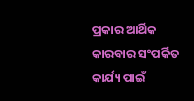ପ୍ରକାର ଆର୍ଥିକ କାରବାର ସଂପର୍କିତ କାର୍ଯ୍ୟ ପାଇଁ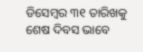ଡିସେମ୍ବର ୩୧ ତାରିଖକୁ ଶେଷ ଦିବସ ଭାବେ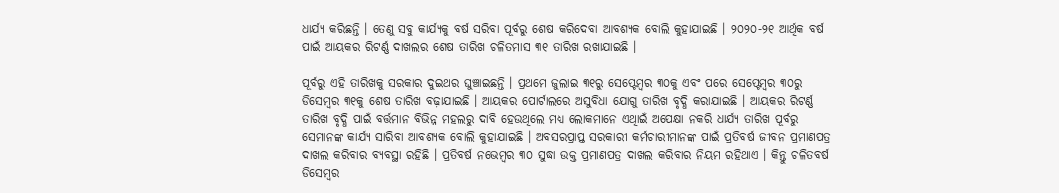ଧାର୍ଯ୍ୟ କରିଛନ୍ତି । ତେଣୁ ସବୁ କାର୍ଯ୍ୟକୁ ବର୍ଷ ସରିବା ପୂର୍ବରୁ ଶେଷ କରିଦେବା ଆବଶ୍ୟକ ବୋଲି କୁହାଯାଇଛି । ୨୦୨୦-୨୧ ଆର୍ଥିକ ବର୍ଷ ପାଇଁ ଆୟକର ରିଟର୍ଣ୍ଣ ଦାଖଲର ଶେଷ ତାରିଖ ଚଳିତମାସ ୩୧ ତାରିଖ ରଖାଯାଇଛି ।

ପୂର୍ବରୁ ଏହି ତାରିଖକୁ ସରକାର ଦୁଇଥର ଘୁଞ୍ଚାଇଛନ୍ତି । ପ୍ରଥମେ ଜୁଲାଇ ୩୧ରୁ ସେପ୍ଟେମ୍ବର ୩୦କୁ ଏବଂ ପରେ ସେପ୍ଟେମ୍ବର ୩୦ରୁ ଡିସେମ୍ବର ୩୧କୁ ଶେଷ ତାରିଖ ବଢ଼ାଯାଇଛି । ଆୟକର ପୋର୍ଟାଲରେ ଅସୁବିଧା ଯୋଗୁ ତାରିଖ ବୃଦ୍ଧି କରାଯାଇଛି । ଆୟକର ରିଟର୍ଣ୍ଣ ତାରିଖ ବୃଦ୍ଧି ପାଇଁ ବର୍ତ୍ତମାନ ବିଭିନ୍ନ ମହଲରୁ ଦାବି ହେଉଥିଲେ ମଧ୍ୟ ଲୋକମାନେ ଏଥିାଇଁ ଅପେକ୍ଷା ନକରି ଧାର୍ଯ୍ୟ ତାରିଖ ପୂର୍ବରୁ ସେମାନଙ୍କ କାର୍ଯ୍ୟ ସାରିବା ଆବଶ୍ୟକ ବୋଲି କୁହାଯାଇଛି । ଅବସରପ୍ରାପ୍ତ ସରକାରୀ କର୍ମଚାରୀମାନଙ୍କ ପାଇଁ ପ୍ରତିବର୍ଷ ଜୀବନ ପ୍ରମାଣପତ୍ର ଦାଖଲ କରିବାର ବ୍ୟବସ୍ଥା ରହିଛି । ପ୍ରତିବର୍ଷ ନଭେମ୍ବର ୩୦ ସୁଦ୍ଧା ଉକ୍ତ ପ୍ରମାଣପତ୍ର ଦାଖଲ କରିବାର ନିୟମ ରହିଥାଏ । କିନ୍ତୁ ଚଳିତବର୍ଷ ଡିସେମ୍ବର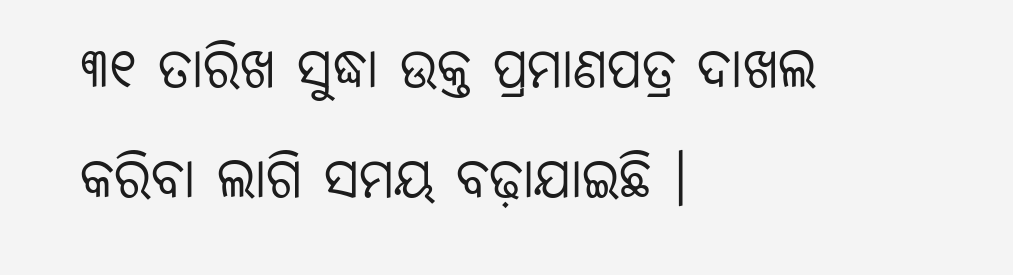୩୧ ତାରିଖ ସୁଦ୍ଧା ଉକ୍ତ ପ୍ରମାଣପତ୍ର ଦାଖଲ କରିବା ଲାଗି ସମୟ ବଢ଼ାଯାଇଛି ।